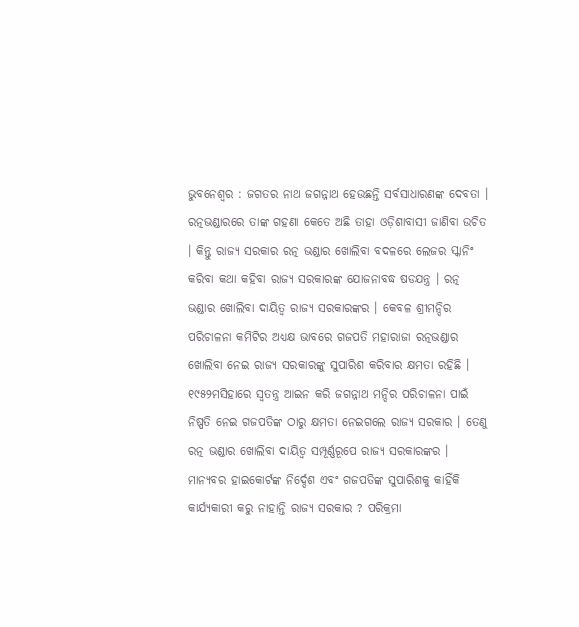ଭୁବନେଶ୍ୱର : ଜଗତର ନାଥ ଜଗନ୍ନାଥ ହେଉଛନ୍ତି ସର୍ବସାଧାରଣଙ୍କ ଦେବତା । ରତ୍ନଭଣ୍ଡାରରେ ତାଙ୍କ ଗହଣା କେତେ ଅଛି ତାହା ଓଡ଼ିଶାବାସୀ ଜାଣିବା ଉଚିତ । କିନ୍ତୁ ରାଜ୍ୟ ସରକାର ରତ୍ନ ଭଣ୍ଡାର ଖୋଲିବା ବଦଳରେ ଲେଜର ସ୍କାନିଂ କରିବା କଥା କହିବା ରାଜ୍ୟ ସରକାରଙ୍କ ଯୋଜନାବଦ୍ଧ ଷଡଯନ୍ତ୍ର । ରତ୍ନ ଭଣ୍ଡାର ଖୋଲିବା ଦାୟିତ୍ୱ ରାଜ୍ୟ ସରକାରଙ୍କର । କେବଳ ଶ୍ରୀମନ୍ଦିର ପରିଚାଳନା କମିଟିର ଅଧ୍ୟକ୍ଷ ଭାବରେ ଗଜପତି ମହାରାଜା ରତ୍ନଭଣ୍ଡାର ଖୋଲିବା ନେଇ ରାଜ୍ୟ ସରକାରଙ୍କୁ ସୁପାରିଶ କରିବାର କ୍ଷମତା ରହିଛି । ୧୯୫୨ମସିହାରେ ସ୍ୱତନ୍ତ୍ର ଆଇନ କରି ଜଗନ୍ନାଥ ମନ୍ଦିର ପରିଚାଳନା ପାଇଁ ନିଷ୍ପତି ନେଇ ଗଜପତିଙ୍କ ଠାରୁ କ୍ଷମତା ନେଇଗଲେ ରାଜ୍ୟ ସରକାର । ତେଣୁ ରତ୍ନ ଭଣ୍ଡାର ଖୋଲିବା ଦାୟିତ୍ୱ ସମ୍ପୂର୍ଣ୍ଣରୂପେ ରାଜ୍ୟ ସରକାରଙ୍କର । ମାନ୍ୟବର ହାଇକୋର୍ଟଙ୍କ ନିର୍ଦ୍ଦେଶ ଏବଂ ଗଜପତିଙ୍କ ସୁପାରିଶକୁ କାହିଁକି କାର୍ଯ୍ୟକାରୀ କରୁ ନାହାନ୍ତି ରାଜ୍ୟ ସରକାର ? ପରିକ୍ରମା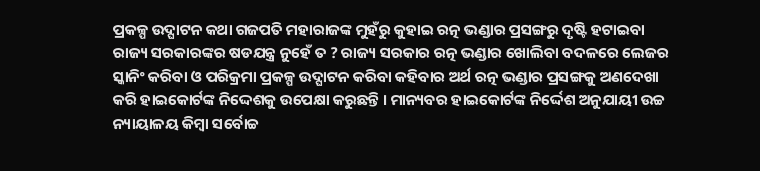ପ୍ରକଳ୍ପ ଉଦ୍ଘାଟନ କଥା ଗଜପତି ମହାରାଜଙ୍କ ମୁହଁରୁ କୁହାଇ ରତ୍ନ ଭଣ୍ଡାର ପ୍ରସଙ୍ଗରୁ ଦୃଷ୍ଟି ହଟାଇବା ରାଜ୍ୟ ସରକାରଙ୍କର ଷଡଯନ୍ତ୍ର ନୁହେଁ ତ ? ରାଜ୍ୟ ସରକାର ରତ୍ନ ଭଣ୍ଡାର ଖୋଲିବା ବଦଳରେ ଲେଜର ସ୍କାନିଂ କରିବା ଓ ପରିକ୍ରମା ପ୍ରକଳ୍ପ ଉଦ୍ଘାଟନ କରିବା କହିବାର ଅର୍ଥ ରତ୍ନ ଭଣ୍ଡାର ପ୍ରସଙ୍ଗକୁ ଅଣଦେଖା କରି ହାଇକୋର୍ଟଙ୍କ ନିଦ୍ଦେଶକୁ ଉପେକ୍ଷା କରୁଛନ୍ତି । ମାନ୍ୟବର ହାଇକୋର୍ଟଙ୍କ ନିର୍ଦ୍ଦେଶ ଅନୁଯାୟୀ ଉଚ୍ଚ ନ୍ୟାୟାଳୟ କିମ୍ବା ସର୍ବୋଚ୍ଚ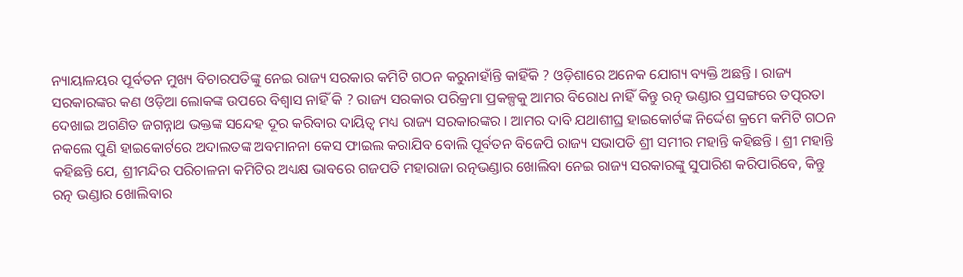ନ୍ୟାୟାଳୟର ପୂର୍ବତନ ମୁଖ୍ୟ ବିଚାରପତିଙ୍କୁ ନେଇ ରାଜ୍ୟ ସରକାର କମିଟି ଗଠନ କରୁନାହାଁନ୍ତି କାହିଁକି ? ଓଡ଼ିଶାରେ ଅନେକ ଯୋଗ୍ୟ ବ୍ୟକ୍ତି ଅଛନ୍ତି । ରାଜ୍ୟ ସରକାରଙ୍କର କଣ ଓଡ଼ିଆ ଲୋକଙ୍କ ଉପରେ ବିଶ୍ୱାସ ନାହିଁ କି ? ରାଜ୍ୟ ସରକାର ପରିକ୍ରମା ପ୍ରକଳ୍ପକୁ ଆମର ବିରୋଧ ନାହିଁ କିନ୍ତୁ ରତ୍ନ ଭଣ୍ଡାର ପ୍ରସଙ୍ଗରେ ତତ୍ପରତା ଦେଖାଇ ଅଗଣିତ ଜଗନ୍ନାଥ ଭକ୍ତଙ୍କ ସନ୍ଦେହ ଦୂର କରିବାର ଦାୟିତ୍ୱ ମଧ୍ୟ ରାଜ୍ୟ ସରକାରଙ୍କର । ଆମର ଦାବି ଯଥାଶୀଘ୍ର ହାଇକୋର୍ଟଙ୍କ ନିର୍ଦ୍ଦେଶ କ୍ରମେ କମିଟି ଗଠନ ନକଲେ ପୁଣି ହାଇକୋର୍ଟରେ ଅଦାଲତଙ୍କ ଅବମାନନା କେସ ଫାଇଲ କରାଯିବ ବୋଲି ପୂର୍ବତନ ବିଜେପି ରାଜ୍ୟ ସଭାପତି ଶ୍ରୀ ସମୀର ମହାନ୍ତି କହିଛନ୍ତି । ଶ୍ରୀ ମହାନ୍ତି କହିଛନ୍ତି ଯେ, ଶ୍ରୀମନ୍ଦିର ପରିଚାଳନା କମିଟିର ଅଧ୍ୟକ୍ଷ ଭାବରେ ଗଜପତି ମହାରାଜା ରତ୍ନଭଣ୍ଡାର ଖୋଲିବା ନେଇ ରାଜ୍ୟ ସରକାରଙ୍କୁ ସୁପାରିଶ କରିପାରିବେ, କିନ୍ତୁ ରତ୍ନ ଭଣ୍ଡାର ଖୋଲିବାର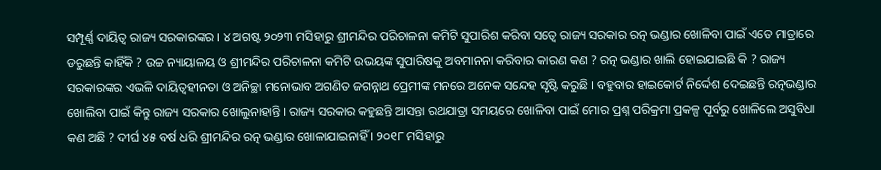ସମ୍ପୂର୍ଣ୍ଣ ଦାୟିତ୍ୱ ରାଜ୍ୟ ସରକାରଙ୍କର । ୪ ଅଗଷ୍ଟ ୨୦୨୩ ମସିହାରୁ ଶ୍ରୀମନ୍ଦିର ପରିଚାଳନା କମିଟି ସୁପାରିଶ କରିବା ସତ୍ୱେ ରାଜ୍ୟ ସରକାର ରତ୍ନ ଭଣ୍ଡାର ଖୋଳିବା ପାଇଁ ଏତେ ମାତ୍ରାରେ ଡରୁଛନ୍ତି କାହିଁକି ? ଉଚ୍ଚ ନ୍ୟାୟାଳୟ ଓ ଶ୍ରୀମନ୍ଦିର ପରିଚାଳନା କମିଟି ଉଭୟଙ୍କ ସୁପାରିଷକୁ ଅବମାନନା କରିବାର କାରଣ କଣ ? ରତ୍ନ ଭଣ୍ଡାର ଖାଲି ହୋଇଯାଇଛି କି ? ରାଜ୍ୟ ସରକାରଙ୍କର ଏଭଳି ଦାୟିତ୍ୱହୀନତା ଓ ଅନିଚ୍ଛା ମନୋଭାବ ଅଗଣିତ ଜଗନ୍ନାଥ ପ୍ରେମୀଙ୍କ ମନରେ ଅନେକ ସନ୍ଦେହ ସୃଷ୍ଟି କରୁଛି । ବହୁବାର ହାଇକୋର୍ଟ ନିର୍ଦ୍ଦେଶ ଦେଇଛନ୍ତି ରତ୍ନଭଣ୍ଡାର ଖୋଲିବା ପାଇଁ କିନ୍ତୁ ରାଜ୍ୟ ସରକାର ଖୋଲୁନାହାନ୍ତି । ରାଜ୍ୟ ସରକାର କହୁଛନ୍ତି ଆସନ୍ତା ରଥଯାତ୍ରା ସମୟରେ ଖୋଳିବା ପାଇଁ ମୋର ପ୍ରଶ୍ନ ପରିକ୍ରମା ପ୍ରକଳ୍ପ ପୂର୍ବରୁ ଖୋଳିଲେ ଅସୁବିଧା କଣ ଅଛି ? ଦୀର୍ଘ ୪୫ ବର୍ଷ ଧରି ଶ୍ରୀମନ୍ଦିର ରତ୍ନ ଭଣ୍ଡାର ଖୋଳାଯାଇନାହିଁ । ୨୦୧୮ ମସିହାରୁ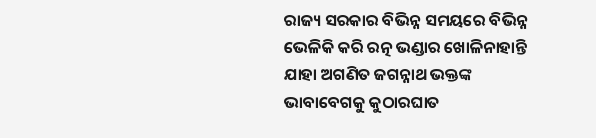ରାଜ୍ୟ ସରକାର ବିଭିନ୍ନ ସମୟରେ ବିଭିନ୍ନ ଭେଳିକି କରି ରତ୍ନ ଭଣ୍ଡାର ଖୋଳିନାହାନ୍ତି ଯାହା ଅଗଣିତ ଜଗନ୍ନାଥ ଭକ୍ତଙ୍କ ଭାବାବେଗକୁ କୁଠାରଘାତ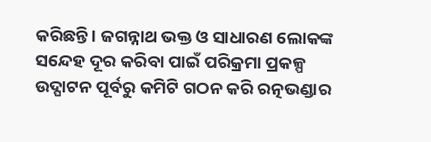କରିଛନ୍ତି । ଜଗନ୍ନାଥ ଭକ୍ତ ଓ ସାଧାରଣ ଲୋକଙ୍କ ସନ୍ଦେହ ଦୂର କରିବା ପାଇଁ ପରିକ୍ରମା ପ୍ରକଳ୍ପ ଉଦ୍ଘାଟନ ପୂର୍ବରୁ କମିଟି ଗଠନ କରି ରତ୍ନଭଣ୍ଡାର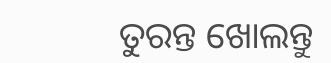ତୁରନ୍ତ ଖୋଲନ୍ତୁ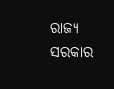ରାଜ୍ୟ ସରକାର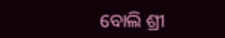ବୋଲି ଶ୍ରୀ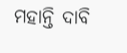ମହାନ୍ତି ଦାବି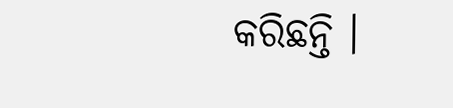କରିଛନ୍ତି ।